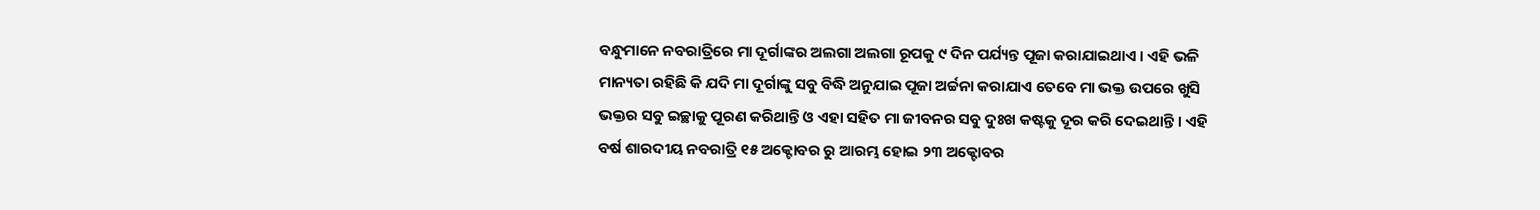ବନ୍ଧୁମାନେ ନବରାତ୍ରିରେ ମା ଦୂର୍ଗାଙ୍କର ଅଲଗା ଅଲଗା ରୂପକୁ ୯ ଦିନ ପର୍ଯ୍ୟନ୍ତ ପୂଜା କରାଯାଇଥାଏ । ଏହି ଭଳି ମାନ୍ୟତା ରହିଛି କି ଯଦି ମା ଦୂର୍ଗାଙ୍କୁ ସବୁ ବିଦ୍ଧି ଅନୁଯାଇ ପୂଜା ଅର୍ଚ୍ଚନା କରାଯାଏ ତେବେ ମା ଭକ୍ତ ଉପରେ ଖୁସି ଭକ୍ତର ସବୁ ଇଚ୍ଛାକୁ ପୂରଣ କରିଥାନ୍ତି ଓ ଏହା ସହିତ ମା ଜୀବନର ସବୁ ଦୁଃଖ କଷ୍ଟକୁ ଦୂର କରି ଦେଇଥାନ୍ତି । ଏହି ବର୍ଷ ଶାରଦୀୟ ନବରାତ୍ରି ୧୫ ଅକ୍ଟୋବର ରୁ ଆରମ୍ଭ ହୋଇ ୨୩ ଅକ୍ଟୋବର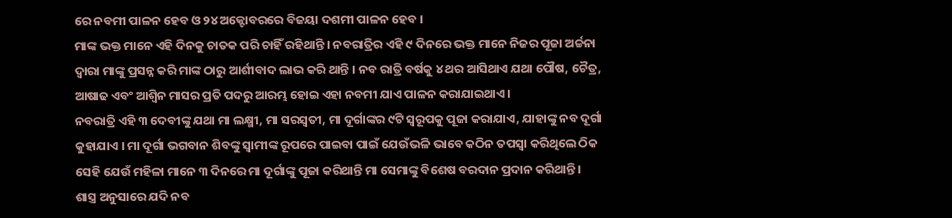ରେ ନବମୀ ପାଳନ ହେବ ଓ ୨୪ ଅକ୍ଟୋବରରେ ବିଜୟା ଦଶମୀ ପାଳନ ହେବ ।
ମାଙ୍କ ଭକ୍ତ ମାନେ ଏହି ଦିନକୁ ଚାତକ ପରି ଚାହିଁ ରହିଥାନ୍ତି । ନବରାତ୍ରିର ଏହି ୯ ଦିନରେ ଭକ୍ତ ମାନେ ନିଜର ପୂଜା ଅର୍ଚ୍ଚନା ଦ୍ଵାରା ମାଙ୍କୁ ପ୍ରସନ୍ନ କରି ମାଙ୍କ ଠାରୁ ଆର୍ଶୀବାଦ ଲାଭ କରି ଥାନ୍ତି । ନବ ରାତ୍ରି ବର୍ଷକୁ ୪ ଥର ଆସିଥାଏ ଯଥା ପୌଷ, ଚୈତ୍ର, ଆଷାଢ ଏବଂ ଆଶ୍ଵିନ ମାସର ପ୍ରତି ପଦରୁ ଆରମ୍ଭ ହୋଇ ଏହା ନବମୀ ଯାଏ ପାଳନ କରାଯାଇଥାଏ ।
ନବରାତ୍ରି ଏହି ୩ ଦେବୀଙ୍କୁ ଯଥା ମା ଲକ୍ଷ୍ମୀ, ମା ସରସ୍ଵତୀ, ମା ଦୂର୍ଗାଙ୍କର ୯ଟି ସ୍ୱରୂପକୁ ପୂଜା କରାଯାଏ, ଯାହାଙ୍କୁ ନବ ଦୂର୍ଗା କୁହାଯାଏ । ମା ଦୂର୍ଗା ଭଗବାନ ଶିବଙ୍କୁ ସ୍ଵାମୀଙ୍କ ରୂପରେ ପାଇବା ପାଇଁ ଯେଉଁଭଳି ଭାବେ କଠିନ ତପସ୍ଵା କରିଥିଲେ ଠିକ ସେହି ଯେଉଁ ମହିଳା ମାନେ ୩ ଦିନରେ ମା ଦୂର୍ଗାଙ୍କୁ ପୂଜା କରିଥାନ୍ତି ମା ସେମାଙ୍କୁ ବିଶେଷ ବରଦାନ ପ୍ରଦାନ କରିଥାନ୍ତି ।
ଶାସ୍ତ୍ର ଅନୁସାରେ ଯଦି ନବ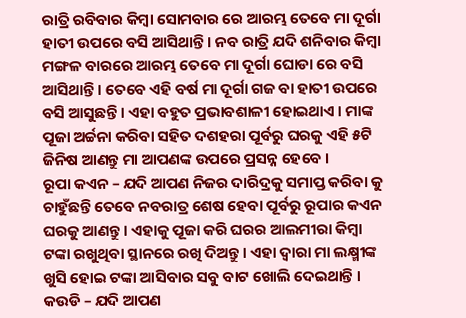ରାତ୍ରି ରବିବାର କିମ୍ବା ସୋମବାର ରେ ଆରମ୍ଭ ତେବେ ମା ଦୂର୍ଗା ହାତୀ ଉପରେ ବସି ଆସିଥାନ୍ତି । ନବ ରାତ୍ରି ଯଦି ଶନିବାର କିମ୍ବା ମଙ୍ଗଳ ବାରରେ ଆରମ୍ଭ ତେବେ ମା ଦୂର୍ଗା ଘୋଡା ରେ ବସି ଆସିଥାନ୍ତି । ତେବେ ଏହି ବର୍ଷ ମା ଦୂର୍ଗା ଗଜ ବା ହାତୀ ଉପରେ ବସି ଆସୁଛନ୍ତି । ଏହା ବହୁତ ପ୍ରଭାବଶାଳୀ ହୋଇଥାଏ । ମାଙ୍କ ପୂଜା ଅର୍ଚ୍ଚନା କରିବା ସହିତ ଦଶହରା ପୂର୍ବରୁ ଘରକୁ ଏହି ୫ଟି ଜିନିଷ ଆଣନ୍ତୁ ମା ଆପଣଙ୍କ ଉପରେ ପ୍ରସନ୍ନ ହେବେ ।
ରୂପା କଏନ – ଯଦି ଆପଣ ନିଜର ଦାରିଦ୍ରକୁ ସମାପ୍ତ କରିବା କୁ ଚାହୁଁଛନ୍ତି ତେବେ ନବରାତ୍ର ଶେଷ ହେବା ପୂର୍ବରୁ ରୂପାର କଏନ ଘରକୁ ଆଣନ୍ତୁ । ଏହାକୁ ପୂଜା କରି ଘରର ଆଲମୀରା କିମ୍ବା ଟଙ୍କା ରଖୁଥିବା ସ୍ଥାନରେ ରଖି ଦିଅନ୍ତୁ । ଏହା ଦ୍ଵାରା ମା ଲକ୍ଷ୍ମୀଙ୍କ ଖୁସି ହୋଇ ଟଙ୍କା ଆସିବାର ସବୁ ବାଟ ଖୋଲି ଦେଇଥାନ୍ତି ।
କଉଡି – ଯଦି ଆପଣ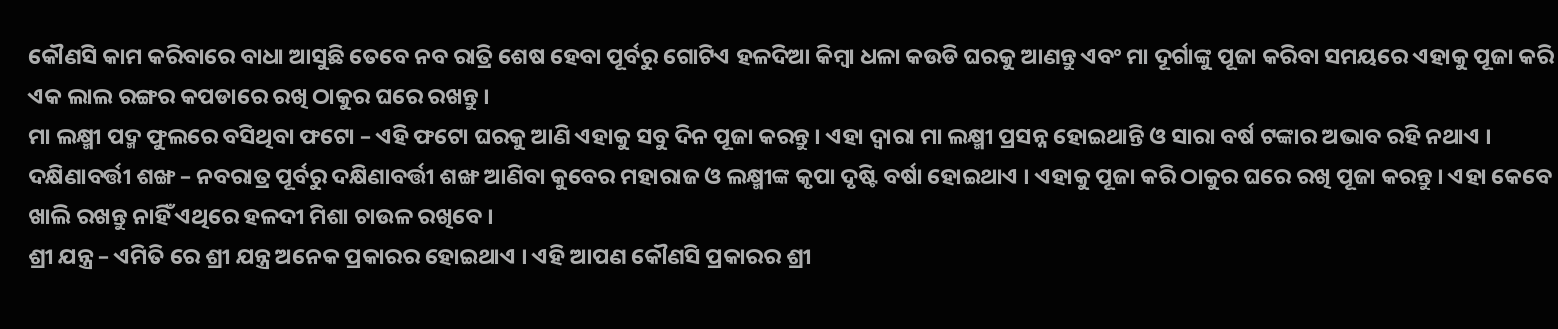କୌଣସି କାମ କରିବାରେ ବାଧା ଆସୁଛି ତେବେ ନବ ରାତ୍ରି ଶେଷ ହେବା ପୂର୍ବରୁ ଗୋଟିଏ ହଳଦିଆ କିମ୍ବା ଧଳା କଉଡି ଘରକୁ ଆଣନ୍ତୁ ଏବଂ ମା ଦୂର୍ଗାଙ୍କୁ ପୂଜା କରିବା ସମୟରେ ଏହାକୁ ପୂଜା କରି ଏକ ଲାଲ ରଙ୍ଗର କପଡାରେ ରଖି ଠାକୁର ଘରେ ରଖନ୍ତୁ ।
ମା ଲକ୍ଷ୍ମୀ ପଦ୍ମ ଫୁଲରେ ବସିଥିବା ଫଟୋ – ଏହି ଫଟୋ ଘରକୁ ଆଣି ଏହାକୁ ସବୁ ଦିନ ପୂଜା କରନ୍ତୁ । ଏହା ଦ୍ଵାରା ମା ଲକ୍ଷ୍ମୀ ପ୍ରସନ୍ନ ହୋଇଥାନ୍ତି ଓ ସାରା ବର୍ଷ ଟଙ୍କାର ଅଭାବ ରହି ନଥାଏ ।
ଦକ୍ଷିଣାବର୍ତ୍ତୀ ଶଙ୍ଖ – ନବରାତ୍ର ପୂର୍ବରୁ ଦକ୍ଷିଣାବର୍ତ୍ତୀ ଶଙ୍ଖ ଆଣିବା କୁବେର ମହାରାଜ ଓ ଲକ୍ଷ୍ମୀଙ୍କ କୃପା ଦୃଷ୍ଟି ବର୍ଷା ହୋଇଥାଏ । ଏହାକୁ ପୂଜା କରି ଠାକୁର ଘରେ ରଖି ପୂଜା କରନ୍ତୁ । ଏହା କେବେ ଖାଲି ରଖନ୍ତୁ ନାହିଁ ଏଥିରେ ହଳଦୀ ମିଶା ଚାଉଳ ରଖିବେ ।
ଶ୍ରୀ ଯନ୍ତ୍ର – ଏମିତି ରେ ଶ୍ରୀ ଯନ୍ତ୍ର ଅନେକ ପ୍ରକାରର ହୋଇଥାଏ । ଏହି ଆପଣ କୌଣସି ପ୍ରକାରର ଶ୍ରୀ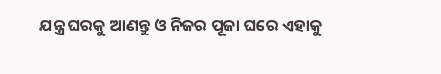ଯନ୍ତ୍ର ଘରକୁ ଆଣନ୍ତୁ ଓ ନିଜର ପୂଜା ଘରେ ଏହାକୁ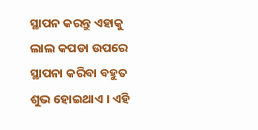ସ୍ଥାପନ କରନ୍ତୁ ଏହାକୁ ଲାଲ କପଡା ଉପରେ ସ୍ଥାପନା କରିବା ବହୁତ ଶୁଭ ହୋଇଥାଏ । ଏହି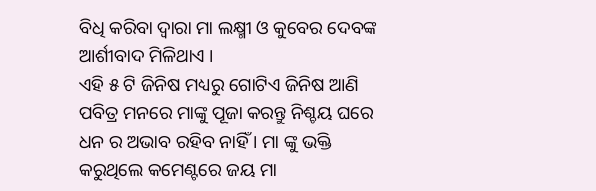ବିଧି କରିବା ଦ୍ଵାରା ମା ଲକ୍ଷ୍ମୀ ଓ କୁବେର ଦେବଙ୍କ ଆର୍ଶୀବାଦ ମିଳିଥାଏ ।
ଏହି ୫ ଟି ଜିନିଷ ମଧ୍ୟରୁ ଗୋଟିଏ ଜିନିଷ ଆଣି ପବିତ୍ର ମନରେ ମାଙ୍କୁ ପୂଜା କରନ୍ତୁ ନିଶ୍ଚୟ ଘରେ ଧନ ର ଅଭାବ ରହିବ ନାହିଁ । ମା ଙ୍କୁ ଭକ୍ତି କରୁଥିଲେ କମେଣ୍ଟରେ ଜୟ ମା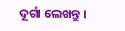ଦୂର୍ଗା ଲେଖନ୍ତୁ ।